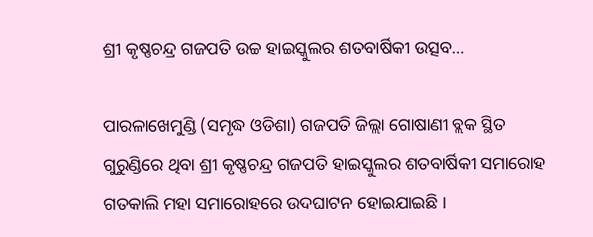ଶ୍ରୀ କୃଷ୍ଣଚନ୍ଦ୍ର ଗଜପତି ଉଚ୍ଚ ହାଇସ୍କୁଲର ଶତବାର୍ଷିକୀ ଉତ୍ସବ…

ପାରଳାଖେମୁଣ୍ଡି (ସମୃଦ୍ଧ ଓଡିଶା) ଗଜପତି ଜିଲ୍ଲା ଗୋଷାଣୀ ବ୍ଲକ ସ୍ଥିତ ଗୁରୁଣ୍ଡିରେ ଥିବା ଶ୍ରୀ କୃଷ୍ଣଚନ୍ଦ୍ର ଗଜପତି ହାଇସ୍କୁଲର ଶତବାର୍ଷିକୀ ସମାରୋହ ଗତକାଲି ମହା ସମାରୋହରେ ଉଦଘାଟନ ହୋଇଯାଇଛି ।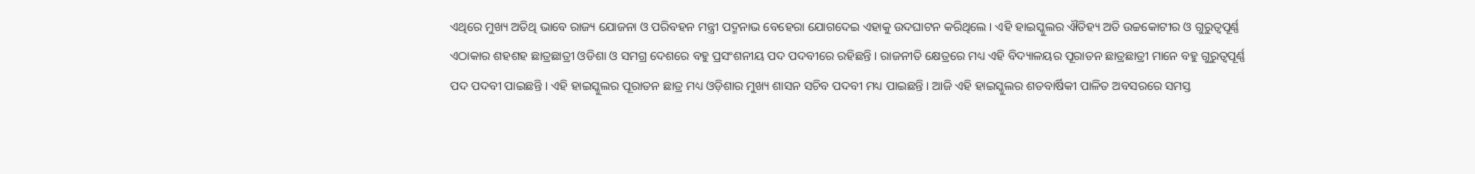ଏଥିରେ ମୁଖ୍ୟ ଅତିଥି ଭାବେ ରାଜ୍ୟ ଯୋଜନା ଓ ପରିବହନ ମନ୍ତ୍ରୀ ପଦ୍ମନାଭ ବେହେରା ଯୋଗଦେଇ ଏହାକୁ ଉଦଘାଟନ କରିଥିଲେ । ଏହି ହାଇସ୍କୁଲର ଐତିହ୍ୟ ଅତି ଉଚ୍ଚକୋଟୀର ଓ ଗୁରୁତ୍ବପୂର୍ଣ୍ଣ ଏଠାକାର ଶହଶହ ଛାତ୍ରଛାତ୍ରୀ ଓଡିଶା ଓ ସମଗ୍ର ଦେଶରେ ବହୁ ପ୍ରସଂଶନୀୟ ପଦ ପଦବୀରେ ରହିଛନ୍ତି । ରାଜନୀତି କ୍ଷେତ୍ରରେ ମଧ୍ୟ ଏହି ବିଦ୍ୟାଳୟର ପୂରାତନ ଛାତ୍ରଛାତ୍ରୀ ମାନେ ବହୁ ଗୁରୁତ୍ବପୂର୍ଣ୍ଣ ପଦ ପଦବୀ ପାଇଛନ୍ତି । ଏହି ହାଇସ୍କୁଲର ପୂରାତନ ଛାତ୍ର ମଧ୍ୟ ଓଡ଼ିଶାର ମୁଖ୍ୟ ଶାସନ ସଚିବ ପଦବୀ ମଧ୍ୟ ପାଇଛନ୍ତି । ଆଜି ଏହି ହାଇସ୍କୁଲର ଶତବାର୍ଷିକୀ ପାଳିତ ଅବସରରେ ସମସ୍ତ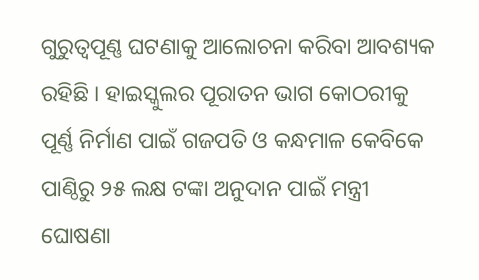ଗୁରୁତ୍ବପୂଣ୍ଣ ଘଟଣାକୁ ଆଲୋଚନା କରିବା ଆବଶ୍ୟକ ରହିଛି । ହାଇସ୍କୁଲର ପୂରାତନ ଭାଗ କୋଠରୀକୁ ପୂର୍ଣ୍ଣ ନିର୍ମାଣ ପାଇଁ ଗଜପତି ଓ କନ୍ଧମାଳ କେବିକେ ପାଣ୍ଠିରୁ ୨୫ ଲକ୍ଷ ଟଙ୍କା ଅନୁଦାନ ପାଇଁ ମନ୍ତ୍ରୀ ଘୋଷଣା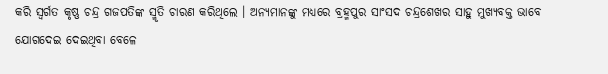କରି ସ୍ୱର୍ଗତ କୃଷ୍ଣ ଚନ୍ଦ୍ର ଗଜପତିଙ୍କ ସ୍ମୃତି ଚାରଣ କରିଥିଲେ । ଅନ୍ୟମାନଙ୍କୁ ମଧ୍ୟରେ ବ୍ରହ୍ମପୁର ସାଂସଦ ଚନ୍ଦ୍ରଶେଖର ସାହୁ ମୁଖ୍ୟବକ୍ତ ଭାବେ ଯୋଗଦେଇ ଦେଇଥିବା ବେଳେ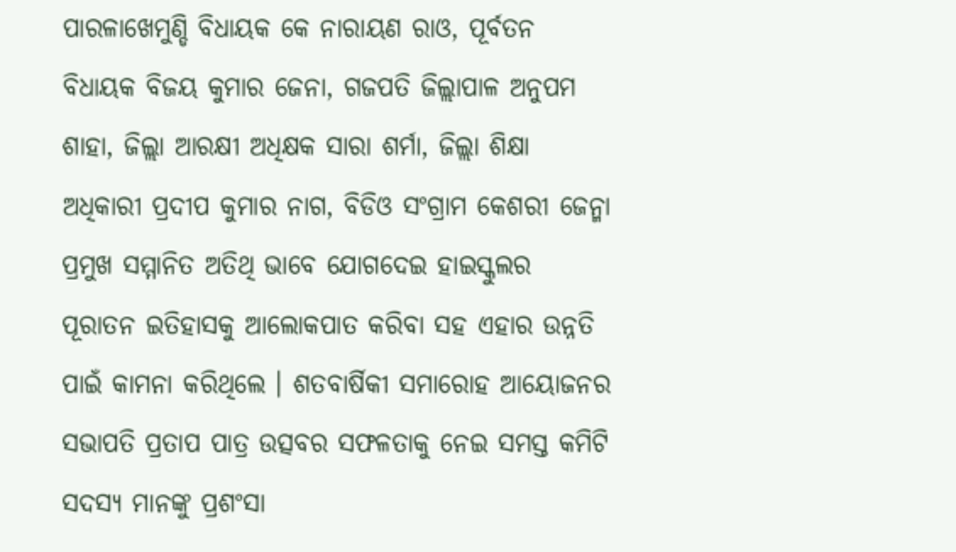ପାରଳାଖେମୁଣ୍ଡି ବିଧାୟକ କେ ନାରାୟଣ ରାଓ, ପୂର୍ବତନ ବିଧାୟକ ବିଜୟ କୁମାର ଜେନା, ଗଜପତି ଜିଲ୍ଲାପାଳ ଅନୁପମ ଶାହା, ଜିଲ୍ଲା ଆରକ୍ଷୀ ଅଧିକ୍ଷକ ସାରା ଶର୍ମା, ଜିଲ୍ଲା ଶିକ୍ଷା ଅଧିକାରୀ ପ୍ରଦୀପ କୁମାର ନାଗ, ବିଡିଓ ସଂଗ୍ରାମ କେଶରୀ ଜେନ୍ମା ପ୍ରମୁଖ ସମ୍ମାନିତ ଅତିଥି ଭାବେ ଯୋଗଦେଇ ହାଇସ୍କୁଲର ପୂରାତନ ଇତିହାସକୁ ଆଲୋକପାତ କରିବା ସହ ଏହାର ଉନ୍ନତି ପାଇଁ କାମନା କରିଥିଲେ । ଶତବାର୍ଷିକୀ ସମାରୋହ ଆୟୋଜନର ସଭାପତି ପ୍ରତାପ ପାତ୍ର ଉତ୍ସବର ସଫଳତାକୁ ନେଇ ସମସ୍ତ କମିଟି ସଦସ୍ୟ ମାନଙ୍କୁ ପ୍ରଶଂସା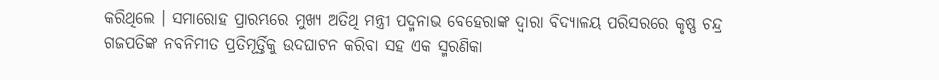କରିଥିଲେ । ସମାରୋହ ପ୍ରାରମ୍ଭରେ ମୁଖ୍ୟ ଅତିଥି ମନ୍ତ୍ରୀ ପଦ୍ମନାଭ ବେହେରାଙ୍କ ଦ୍ୱାରା ବିଦ୍ୟାଳୟ ପରିସରରେ କୃଷ୍ଣ ଚନ୍ଦ୍ର ଗଜପତିଙ୍କ ନବନିମୀତ ପ୍ରତିମୂର୍ତ୍ତିକୁ ଉଦଘାଟନ କରିବା ସହ ଏକ ସ୍ମରଣିକା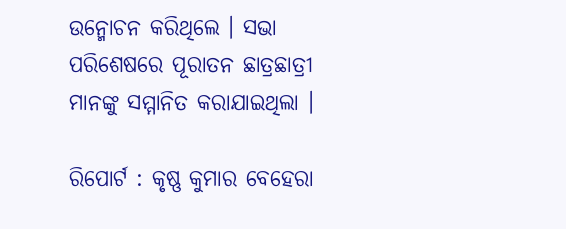ଉନ୍ମୋଚନ କରିଥିଲେ । ସଭା ପରିଶେଷରେ ପୂରାତନ ଛାତ୍ରଛାତ୍ରୀ ମାନଙ୍କୁ ସମ୍ମାନିତ କରାଯାଇଥିଲା ।

ରିପୋର୍ଟ : କୃଷ୍ଣ କୁମାର ବେହେରା